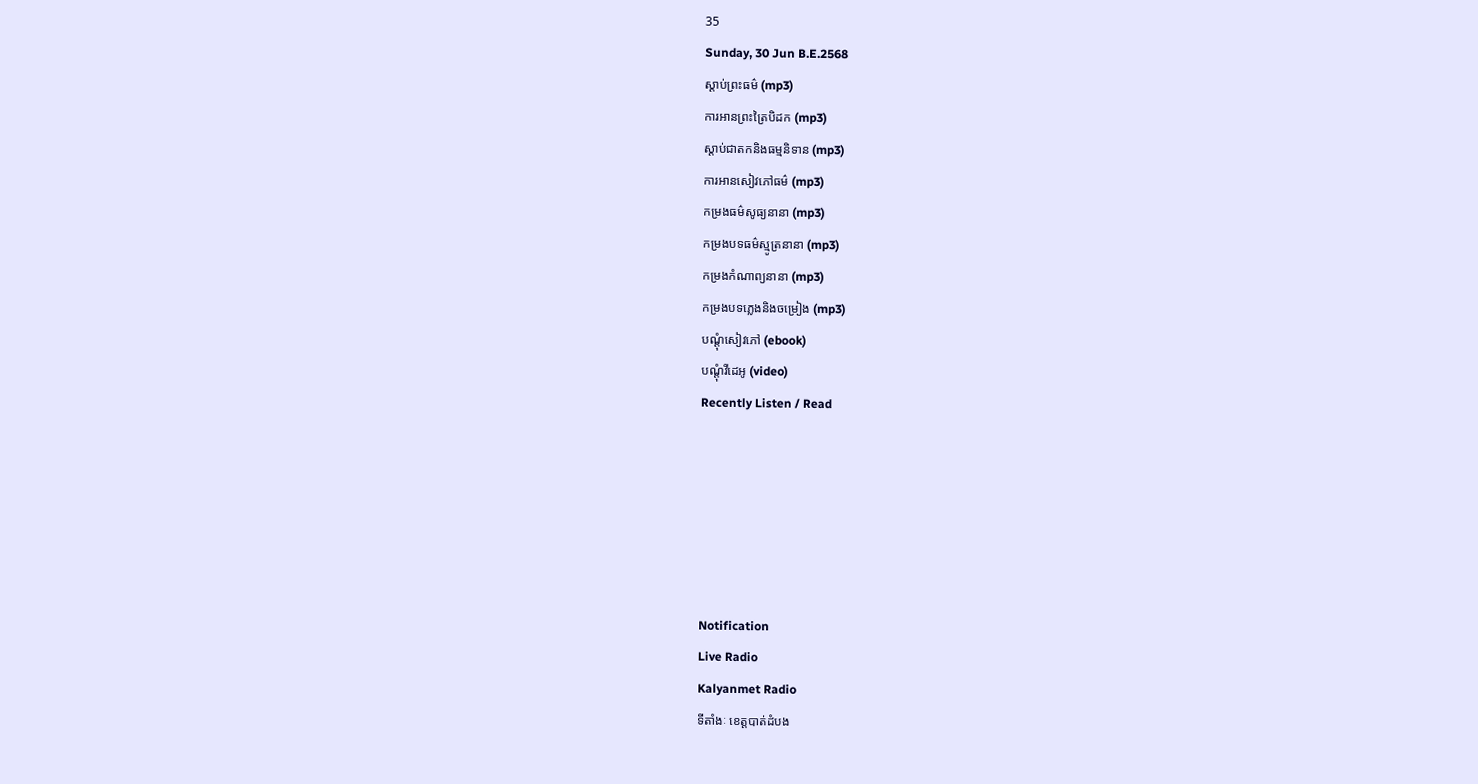35
Sunday, 30 Jun B.E.2568
ស្តាប់ព្រះធម៌ (mp3)
ការអានព្រះត្រៃបិដក (mp3)
ស្តាប់ជាតកនិងធម្មនិទាន (mp3)
ការអានសៀវភៅធម៌ (mp3)
កម្រងធម៌សូធ្យនានា (mp3)
កម្រងបទធម៌ស្មូត្រនានា (mp3)
កម្រងកំណាព្យនានា (mp3)
កម្រងបទភ្លេងនិងចម្រៀង (mp3)
បណ្តុំសៀវភៅ (ebook)
បណ្តុំវីដេអូ (video)
Recently Listen / Read






Notification
Live Radio
Kalyanmet Radio
ទីតាំងៈ ខេត្តបាត់ដំបង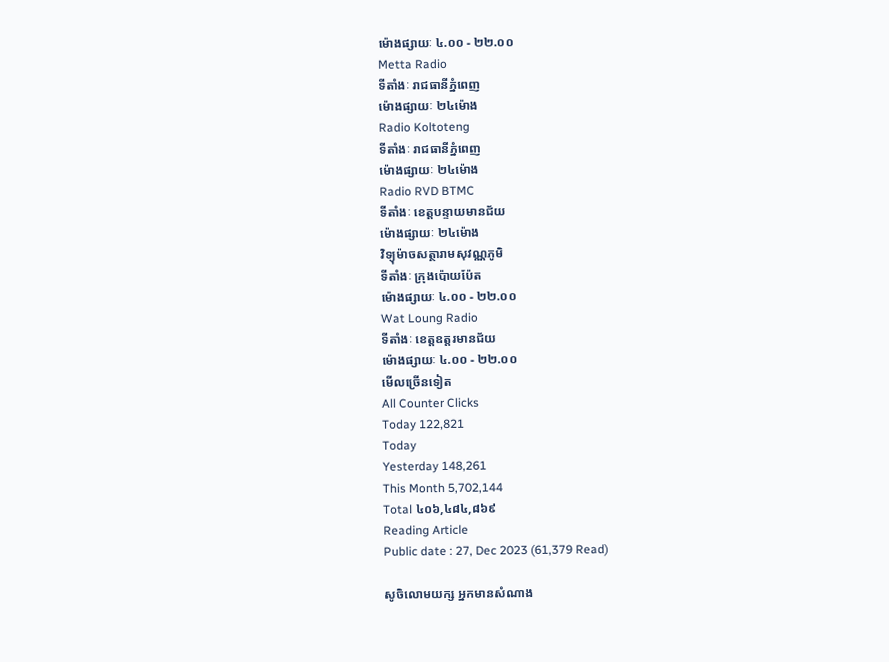ម៉ោងផ្សាយៈ ៤.០០ - ២២.០០
Metta Radio
ទីតាំងៈ រាជធានីភ្នំពេញ
ម៉ោងផ្សាយៈ ២៤ម៉ោង
Radio Koltoteng
ទីតាំងៈ រាជធានីភ្នំពេញ
ម៉ោងផ្សាយៈ ២៤ម៉ោង
Radio RVD BTMC
ទីតាំងៈ ខេត្តបន្ទាយមានជ័យ
ម៉ោងផ្សាយៈ ២៤ម៉ោង
វិទ្យុម៉ាចសត្ថារាមសុវណ្ណភូមិ
ទីតាំងៈ ក្រុងប៉ោយប៉ែត
ម៉ោងផ្សាយៈ ៤.០០ - ២២.០០
Wat Loung Radio
ទីតាំងៈ ខេត្តឧត្តរមានជ័យ
ម៉ោងផ្សាយៈ ៤.០០ - ២២.០០
មើលច្រើនទៀត
All Counter Clicks
Today 122,821
Today
Yesterday 148,261
This Month 5,702,144
Total ៤០៦,៤៨៤,៨៦៩
Reading Article
Public date : 27, Dec 2023 (61,379 Read)

សូចិលោមយក្ស អ្នកមានសំណាង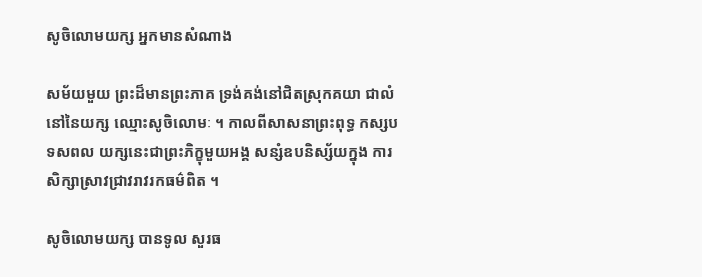សូចិលោមយក្ស អ្នកមានសំណាង

សម័យមួយ ព្រះដ៏មានព្រះភាគ ទ្រង់គង់នៅជិតស្រុកគយា ជាលំនៅនៃយក្ស ឈ្មោះសូចិលោមៈ ។ កាលពីសាសនាព្រះពុទ្ធ កស្សបទសពល យក្សនេះជាព្រះភិក្ខុមួយអង្គ សន្សំឧបនិស្ស័យក្នុង ការសិក្សាស្រាវជ្រាវរាវរកធម៌ពិត ។

សូចិលោមយក្ស បានទូល សួរធ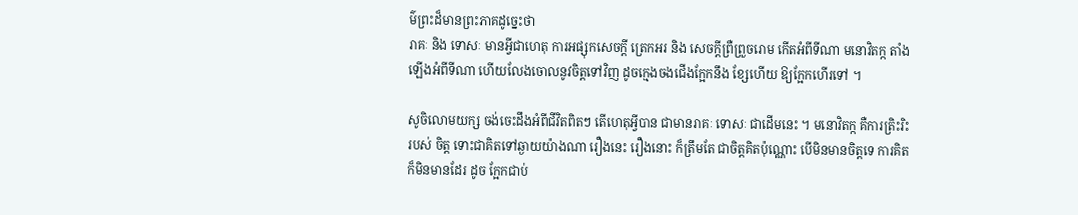ម៌ព្រះដ៏មានព្រះភាគដូច្នេះថា
រាគៈ និង ទោសៈ មានអ្វីជាហេតុ ការអផ្សុកសេចក្តី ត្រេកអរ និង សេចក្តីព្រឺព្រួចរោម កើតអំពីទីណា មនោវិតក្ក តាំងឡើងអំពីទីណា ហើយលែងចោលនូវចិត្តទៅវិញ ដូចក្មេងចងជើងក្អែកនឹង ខ្សែហើយ ឱ្យក្អែកហើរទៅ ។

សូចិលោមយក្ស ចង់ចេះដឹងអំពីជីវិតពិតៗ តើហេតុអ្វីបាន ជាមានរាគៈ ទោសៈ ជាដើមនេះ ។ មនោវិតក្ក គឺការត្រិះរិះរបស់ ចិត្ត ទោះជាគិតទៅឆ្ងាយយ៉ាងណា រឿងនេះ រឿងនោះ ក៏ត្រឹមតែ ជាចិត្តគិតប៉ុណ្ណោះ បើមិនមានចិត្តទេ ការគិតក៏មិនមានដែរ ដូច ក្អែកជាប់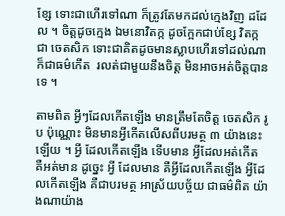ខ្សែ ទោះជាហើរទៅណា ក៏ត្រូវតែមកដល់ក្មេងវិញ ដដែល ។ ចិត្តដូចក្មេង ឯមនោវិតក្ក ដូចក្អែកជាប់ខ្សែ វិតក្ក ជា ចេតសិក ទោះជាគិតដូចមានស្លាបហើរទៅដល់ណា ក៏ជាធម៌កើត  រលត់ជាមួយនឹងចិត្ត មិនអាចអត់ចិត្តបានទេ ។

តាមពិត អ្វីៗដែលកើតឡើង មានត្រឹមតែចិត្ត ចេតសិក រូប ប៉ុណ្ណោះ មិនមានអ្វីកើតលើសពីបរមត្ថ ៣ យ៉ាងនេះឡើយ ។ អ្វី ដែលកើតឡើង ទើបមាន អ្វីដែលអត់កើត គឺអត់មាន ដូច្នេះ អ្វី ដែលមាន គឺអ្វីដែលកើតឡើង អ្វីដែលកើតឡើង គឺជាបរមត្ថ អាស្រ័យបច្ច័យ ជាធម៌ពិត យ៉ាងណាយ៉ាង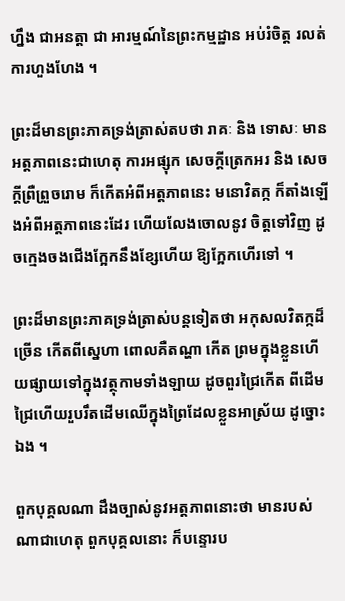ហ្នឹង ជាអនត្តា ជា អារម្មណ៍នៃព្រះកម្មដ្ឋាន អប់រំចិត្ត រលត់ការហួងហែង ។

ព្រះដ៏មានព្រះភាគទ្រង់ត្រាស់តបថា រាគៈ និង ទោសៈ មានអត្តភាពនេះជាហេតុ ការអផ្សុក សេចក្តីត្រេកអរ និង សេចក្តីព្រឺព្រួចរោម ក៏កើតអំពីអត្តភាពនេះ មនោវិតក្ក ក៏តាំងឡើងអំពីអត្តភាពនេះដែរ ហើយលែងចោលនូវ ចិត្តទៅវិញ ដូចក្មេងចងជើងក្អែកនឹងខ្សែហើយ ឱ្យក្អែកហើរទៅ ។

ព្រះដ៏មានព្រះភាគទ្រង់ត្រាស់បន្តទៀតថា អកុសលវិតក្កដ៏ច្រើន កើតពីស្នេហា ពោលគឺតណ្ហា កើត ព្រមក្នុងខ្លួនហើយផ្សាយទៅក្នុងវត្ថុកាមទាំងឡាយ ដូចពួរជ្រៃកើត ពីដើមជ្រៃហើយរួបរឹតដើមឈើក្នុងព្រៃដែលខ្លួនអាស្រ័យ ដូច្នោះ ឯង ។

ពួកបុគ្គលណា ដឹងច្បាស់នូវអត្តភាពនោះថា មានរបស់ ណាជាហេតុ ពួកបុគ្គលនោះ ក៏បន្ទោរប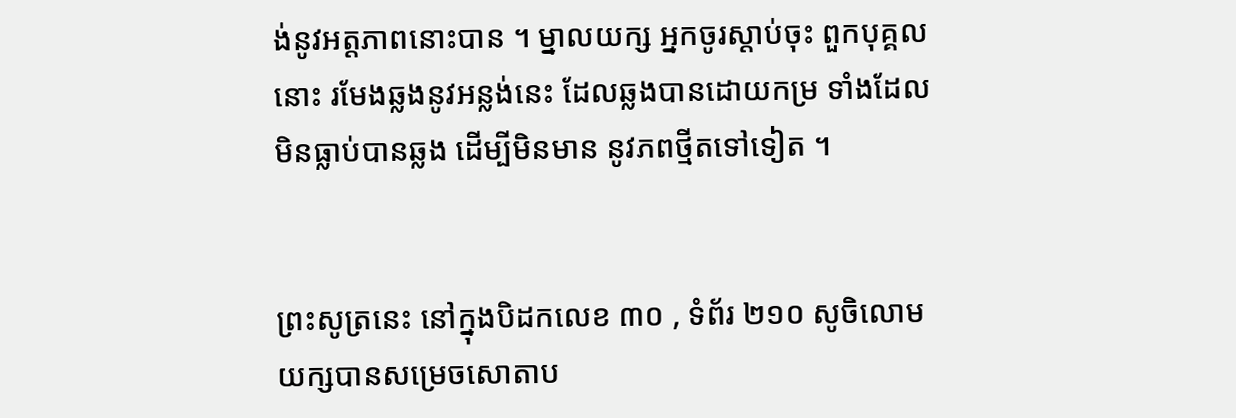ង់នូវអត្តភាពនោះបាន ។ ម្នាលយក្ស អ្នកចូរស្តាប់ចុះ ពួកបុគ្គលនោះ រមែងឆ្លងនូវអន្លង់នេះ ដែលឆ្លងបានដោយកម្រ ទាំងដែលមិនធ្លាប់បានឆ្លង ដើម្បីមិនមាន នូវភពថ្មីតទៅទៀត ។


ព្រះសូត្រនេះ នៅក្នុងបិដកលេខ ៣០ , ទំព័រ ២១០ សូចិលោមយក្សបានសម្រេចសោតាប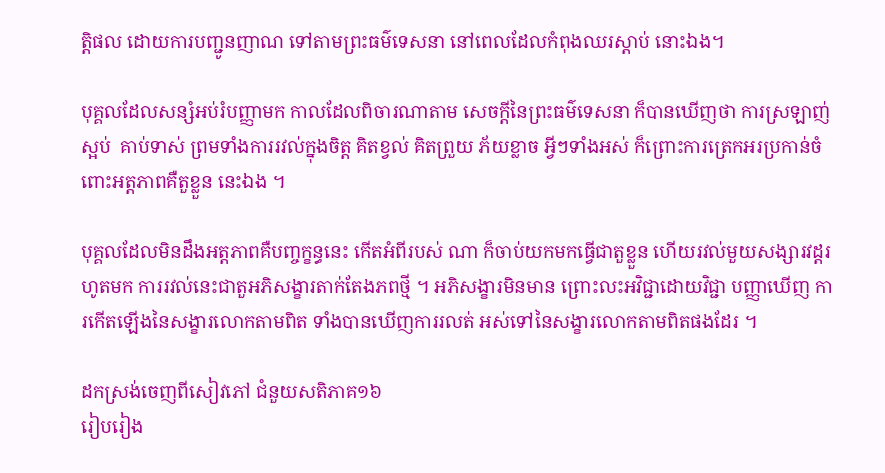ត្តិផល ដោយការបញ្ជូនញាណ ទៅតាមព្រះធម៌ទេសនា នៅពេលដែលកំពុងឈរស្តាប់ នោះឯង។

បុគ្គលដែលសន្សំអប់រំបញ្ញាមក កាលដែលពិចារណាតាម សេចក្តីនៃព្រះធម៌ទេសនា ក៏បានឃើញថា ការស្រឡាញ់ស្អប់  គាប់ទាស់ ព្រមទាំងការរវល់ក្នុងចិត្ត គិតខ្វល់ គិតព្រួយ ភ័យខ្លាច អ្វីៗទាំងអស់ ក៏ព្រោះការត្រេកអរប្រកាន់ចំពោះអត្តភាពគឺតួខ្លួន នេះឯង ។

បុគ្គលដែលមិនដឹងអត្តភាពគឺបញ្ចក្ខន្ធនេះ កើតអំពីរបស់ ណា ក៏ចាប់យកមកធ្វើជាតួខ្លួន ហើយរវល់មួយសង្សារវដ្តរហូតមក ការរវល់នេះជាតួអភិសង្ខារតាក់តែងភពថ្មី ។ អភិសង្ខារមិនមាន ព្រោះលះអវិជ្ជាដោយវិជ្ជា បញ្ញាឃើញ ការកើតឡើងនៃសង្ខារលោកតាមពិត ទាំងបានឃើញការរលត់ អស់ទៅនៃសង្ខារលោកតាមពិតផងដែរ ។

ដកស្រង់ចេញពីសៀវភៅ ជំនួយសតិភាគ១៦
រៀបរៀង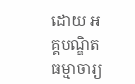ដោយ អគ្គបណ្ឌិត ធម្មាចារ្យ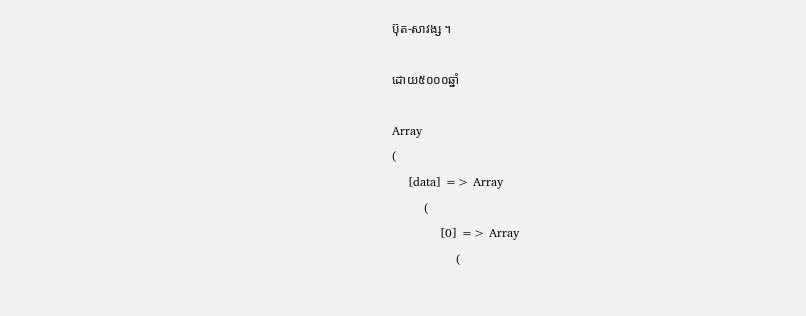ប៊ុត-សាវង្ស ។

ដោយ៥០០០ឆ្នាំ

Array
(
    [data] => Array
        (
            [0] => Array
                (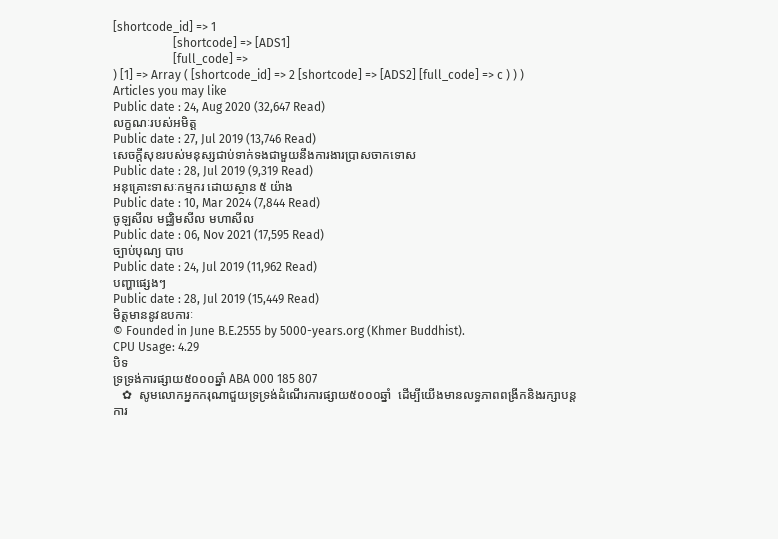[shortcode_id] => 1
                    [shortcode] => [ADS1]
                    [full_code] =>
) [1] => Array ( [shortcode_id] => 2 [shortcode] => [ADS2] [full_code] => c ) ) )
Articles you may like
Public date : 24, Aug 2020 (32,647 Read)
លក្ខណៈរបស់អមិត្ត
Public date : 27, Jul 2019 (13,746 Read)
សេចក្តីសុខរបស់មនុស្សជាប់ទាក់ទងជាមួយនឹងការងារប្រាសចាកទោស
Public date : 28, Jul 2019 (9,319 Read)
អនុគ្រោះទាសៈកម្មករ ដោយស្ថាន ៥ យ៉ាង
Public date : 10, Mar 2024 (7,844 Read)
ចូឡសីល មជ្ឈិមសីល មហាសីល
Public date : 06, Nov 2021 (17,595 Read)
ច្បាប់បុណ្យ បាប
Public date : 24, Jul 2019 (11,962 Read)
បញ្ហាផ្សេងៗ
Public date : 28, Jul 2019 (15,449 Read)
មិត្តមាននូវឧបការៈ
© Founded in June B.E.2555 by 5000-years.org (Khmer Buddhist).
CPU Usage: 4.29
បិទ
ទ្រទ្រង់ការផ្សាយ៥០០០ឆ្នាំ ABA 000 185 807
   ✿  សូមលោកអ្នកករុណាជួយទ្រទ្រង់ដំណើរការផ្សាយ៥០០០ឆ្នាំ  ដើម្បីយើងមានលទ្ធភាពពង្រីកនិងរក្សាបន្តការ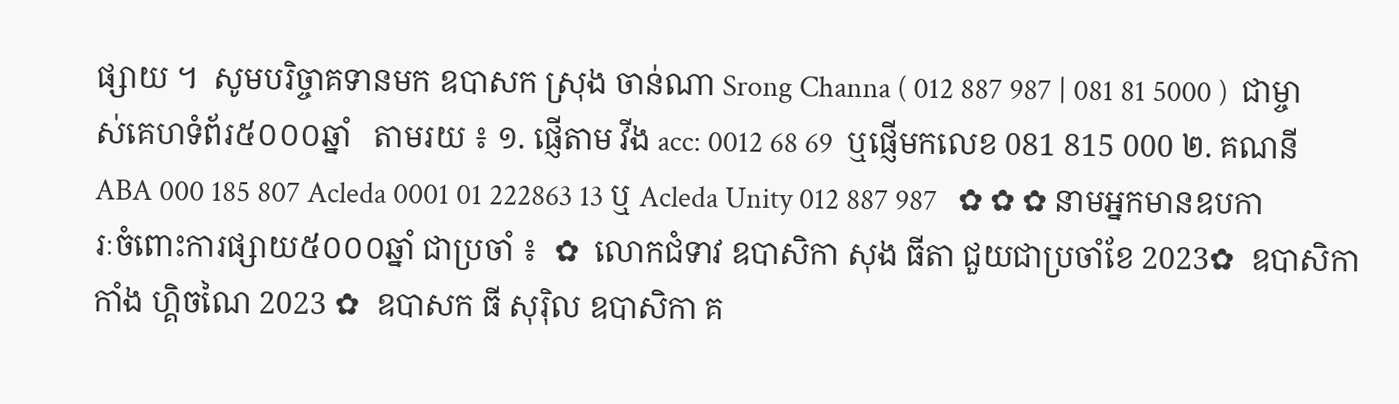ផ្សាយ ។  សូមបរិច្ចាគទានមក ឧបាសក ស្រុង ចាន់ណា Srong Channa ( 012 887 987 | 081 81 5000 )  ជាម្ចាស់គេហទំព័រ៥០០០ឆ្នាំ   តាមរយ ៖ ១. ផ្ញើតាម វីង acc: 0012 68 69  ឬផ្ញើមកលេខ 081 815 000 ២. គណនី ABA 000 185 807 Acleda 0001 01 222863 13 ឬ Acleda Unity 012 887 987   ✿ ✿ ✿ នាមអ្នកមានឧបការៈចំពោះការផ្សាយ៥០០០ឆ្នាំ ជាប្រចាំ ៖  ✿  លោកជំទាវ ឧបាសិកា សុង ធីតា ជួយជាប្រចាំខែ 2023✿  ឧបាសិកា កាំង ហ្គិចណៃ 2023 ✿  ឧបាសក ធី សុរ៉ិល ឧបាសិកា គ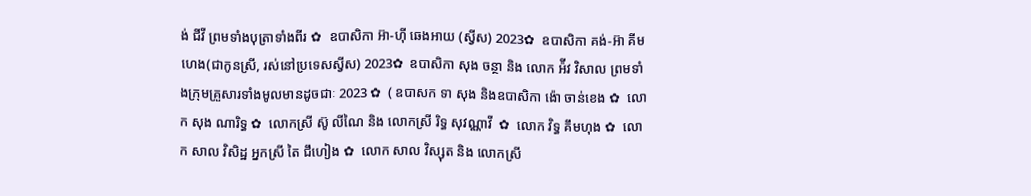ង់ ជីវី ព្រមទាំងបុត្រាទាំងពីរ ✿  ឧបាសិកា អ៊ា-ហុី ឆេងអាយ (ស្វីស) 2023✿  ឧបាសិកា គង់-អ៊ា គីមហេង(ជាកូនស្រី, រស់នៅប្រទេសស្វីស) 2023✿  ឧបាសិកា សុង ចន្ថា និង លោក អ៉ីវ វិសាល ព្រមទាំងក្រុមគ្រួសារទាំងមូលមានដូចជាៈ 2023 ✿  ( ឧបាសក ទា សុង និងឧបាសិកា ង៉ោ ចាន់ខេង ✿  លោក សុង ណារិទ្ធ ✿  លោកស្រី ស៊ូ លីណៃ និង លោកស្រី រិទ្ធ សុវណ្ណាវី  ✿  លោក វិទ្ធ គឹមហុង ✿  លោក សាល វិសិដ្ឋ អ្នកស្រី តៃ ជឹហៀង ✿  លោក សាល វិស្សុត និង លោកស្រី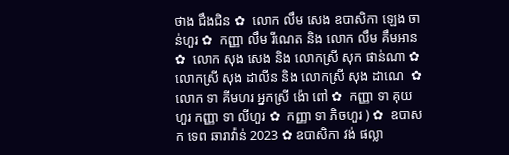ថាង ជឹងជិន ✿  លោក លឹម សេង ឧបាសិកា ឡេង ចាន់ហួរ ✿  កញ្ញា លឹម រីណេត និង លោក លឹម គឹមអាន ✿  លោក សុង សេង និង លោកស្រី សុក ផាន់ណា ✿  លោកស្រី សុង ដាលីន និង លោកស្រី សុង ដាណេ  ✿  លោក ទា គីមហរ អ្នកស្រី ង៉ោ ពៅ ✿  កញ្ញា ទា គុយហួរ កញ្ញា ទា លីហួរ ✿  កញ្ញា ទា ភិចហួរ ) ✿  ឧបាសក ទេព ឆារាវ៉ាន់ 2023 ✿ ឧបាសិកា វង់ ផល្លា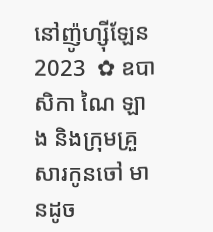នៅញ៉ូហ្ស៊ីឡែន 2023  ✿ ឧបាសិកា ណៃ ឡាង និងក្រុមគ្រួសារកូនចៅ មានដូច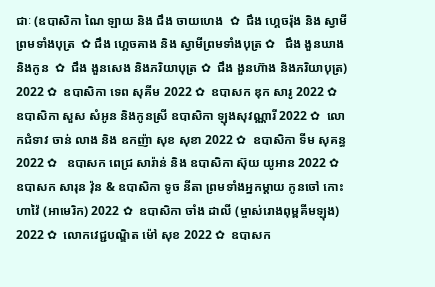ជាៈ (ឧបាសិកា ណៃ ឡាយ និង ជឹង ចាយហេង  ✿  ជឹង ហ្គេចរ៉ុង និង ស្វាមីព្រមទាំងបុត្រ  ✿ ជឹង ហ្គេចគាង និង ស្វាមីព្រមទាំងបុត្រ ✿   ជឹង ងួនឃាង និងកូន  ✿  ជឹង ងួនសេង និងភរិយាបុត្រ ✿  ជឹង ងួនហ៊ាង និងភរិយាបុត្រ)  2022 ✿  ឧបាសិកា ទេព សុគីម 2022 ✿  ឧបាសក ឌុក សារូ 2022 ✿  ឧបាសិកា សួស សំអូន និងកូនស្រី ឧបាសិកា ឡុងសុវណ្ណារី 2022 ✿  លោកជំទាវ ចាន់ លាង និង ឧកញ៉ា សុខ សុខា 2022 ✿  ឧបាសិកា ទីម សុគន្ធ 2022 ✿   ឧបាសក ពេជ្រ សារ៉ាន់ និង ឧបាសិកា ស៊ុយ យូអាន 2022 ✿  ឧបាសក សារុន វ៉ុន & ឧបាសិកា ទូច នីតា ព្រមទាំងអ្នកម្តាយ កូនចៅ កោះហាវ៉ៃ (អាមេរិក) 2022 ✿  ឧបាសិកា ចាំង ដាលី (ម្ចាស់រោងពុម្ពគីមឡុង) 2022 ✿  លោកវេជ្ជបណ្ឌិត ម៉ៅ សុខ 2022 ✿  ឧបាសក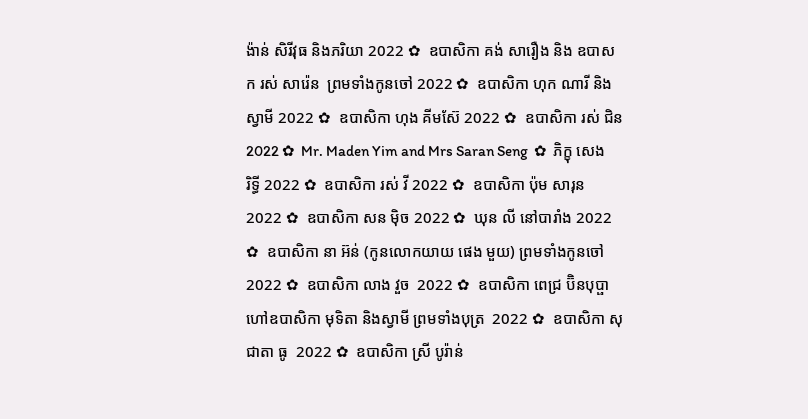ង៉ាន់ សិរីវុធ និងភរិយា 2022 ✿  ឧបាសិកា គង់ សារឿង និង ឧបាសក រស់ សារ៉េន  ព្រមទាំងកូនចៅ 2022 ✿  ឧបាសិកា ហុក ណារី និងស្វាមី 2022 ✿  ឧបាសិកា ហុង គីមស៊ែ 2022 ✿  ឧបាសិកា រស់ ជិន 2022 ✿  Mr. Maden Yim and Mrs Saran Seng  ✿  ភិក្ខុ សេង រិទ្ធី 2022 ✿  ឧបាសិកា រស់ វី 2022 ✿  ឧបាសិកា ប៉ុម សារុន 2022 ✿  ឧបាសិកា សន ម៉ិច 2022 ✿  ឃុន លី នៅបារាំង 2022 ✿  ឧបាសិកា នា អ៊ន់ (កូនលោកយាយ ផេង មួយ) ព្រមទាំងកូនចៅ 2022 ✿  ឧបាសិកា លាង វួច  2022 ✿  ឧបាសិកា ពេជ្រ ប៊ិនបុប្ផា ហៅឧបាសិកា មុទិតា និងស្វាមី ព្រមទាំងបុត្រ  2022 ✿  ឧបាសិកា សុជាតា ធូ  2022 ✿  ឧបាសិកា ស្រី បូរ៉ាន់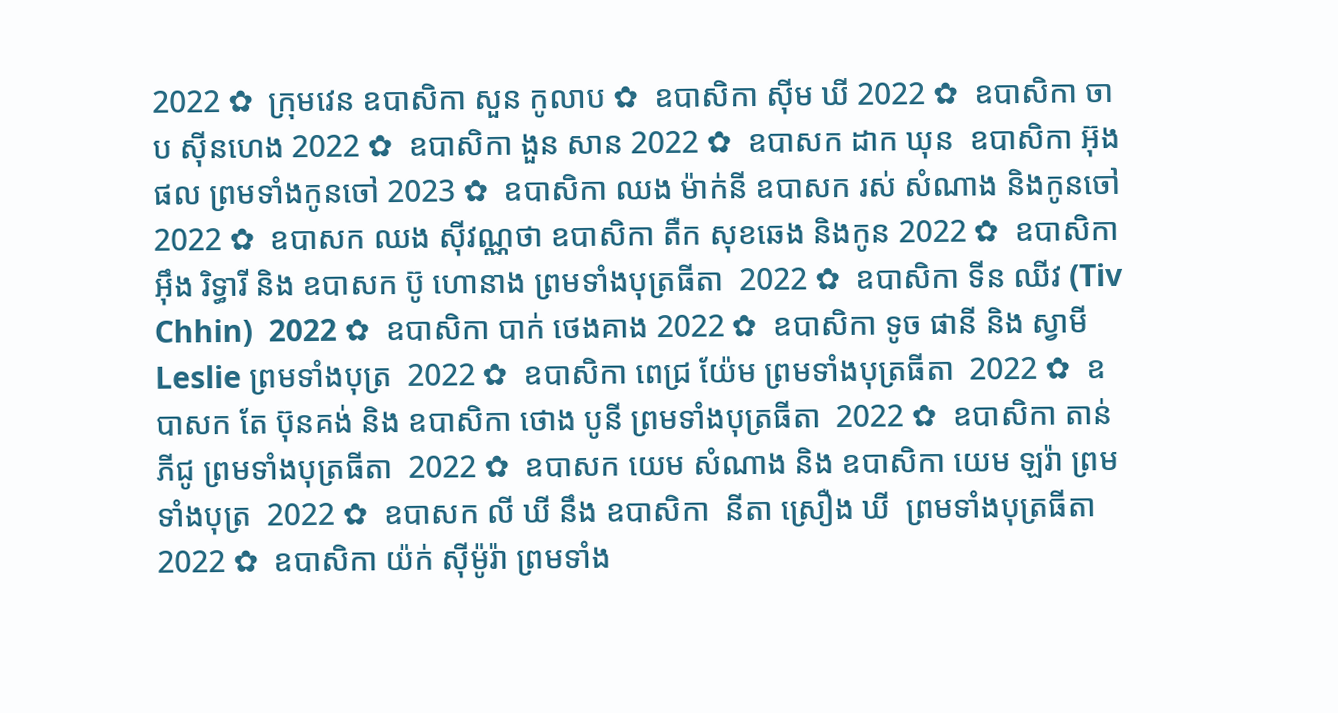2022 ✿  ក្រុមវេន ឧបាសិកា សួន កូលាប ✿  ឧបាសិកា ស៊ីម ឃី 2022 ✿  ឧបាសិកា ចាប ស៊ីនហេង 2022 ✿  ឧបាសិកា ងួន សាន 2022 ✿  ឧបាសក ដាក ឃុន  ឧបាសិកា អ៊ុង ផល ព្រមទាំងកូនចៅ 2023 ✿  ឧបាសិកា ឈង ម៉ាក់នី ឧបាសក រស់ សំណាង និងកូនចៅ  2022 ✿  ឧបាសក ឈង សុីវណ្ណថា ឧបាសិកា តឺក សុខឆេង និងកូន 2022 ✿  ឧបាសិកា អុឹង រិទ្ធារី និង ឧបាសក ប៊ូ ហោនាង ព្រមទាំងបុត្រធីតា  2022 ✿  ឧបាសិកា ទីន ឈីវ (Tiv Chhin)  2022 ✿  ឧបាសិកា បាក់ ថេងគាង 2022 ✿  ឧបាសិកា ទូច ផានី និង ស្វាមី Leslie ព្រមទាំងបុត្រ  2022 ✿  ឧបាសិកា ពេជ្រ យ៉ែម ព្រមទាំងបុត្រធីតា  2022 ✿  ឧបាសក តែ ប៊ុនគង់ និង ឧបាសិកា ថោង បូនី ព្រមទាំងបុត្រធីតា  2022 ✿  ឧបាសិកា តាន់ ភីជូ ព្រមទាំងបុត្រធីតា  2022 ✿  ឧបាសក យេម សំណាង និង ឧបាសិកា យេម ឡរ៉ា ព្រមទាំងបុត្រ  2022 ✿  ឧបាសក លី ឃី នឹង ឧបាសិកា  នីតា ស្រឿង ឃី  ព្រមទាំងបុត្រធីតា  2022 ✿  ឧបាសិកា យ៉ក់ សុីម៉ូរ៉ា ព្រមទាំង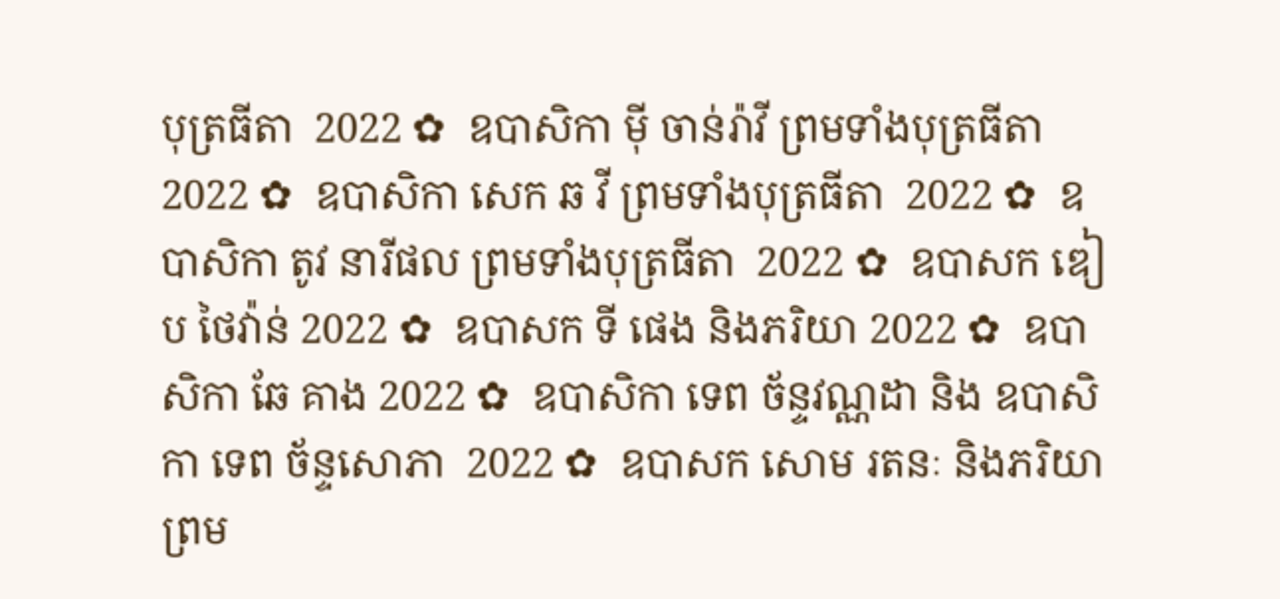បុត្រធីតា  2022 ✿  ឧបាសិកា មុី ចាន់រ៉ាវី ព្រមទាំងបុត្រធីតា  2022 ✿  ឧបាសិកា សេក ឆ វី ព្រមទាំងបុត្រធីតា  2022 ✿  ឧបាសិកា តូវ នារីផល ព្រមទាំងបុត្រធីតា  2022 ✿  ឧបាសក ឌៀប ថៃវ៉ាន់ 2022 ✿  ឧបាសក ទី ផេង និងភរិយា 2022 ✿  ឧបាសិកា ឆែ គាង 2022 ✿  ឧបាសិកា ទេព ច័ន្ទវណ្ណដា និង ឧបាសិកា ទេព ច័ន្ទសោភា  2022 ✿  ឧបាសក សោម រតនៈ និងភរិយា ព្រម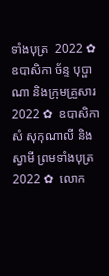ទាំងបុត្រ  2022 ✿  ឧបាសិកា ច័ន្ទ បុប្ផាណា និងក្រុមគ្រួសារ 2022 ✿  ឧបាសិកា សំ សុកុណាលី និងស្វាមី ព្រមទាំងបុត្រ  2022 ✿  លោក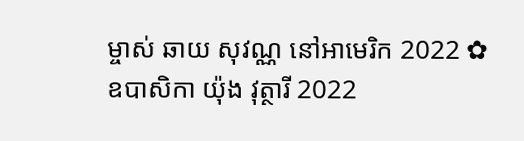ម្ចាស់ ឆាយ សុវណ្ណ នៅអាមេរិក 2022 ✿  ឧបាសិកា យ៉ុង វុត្ថារី 2022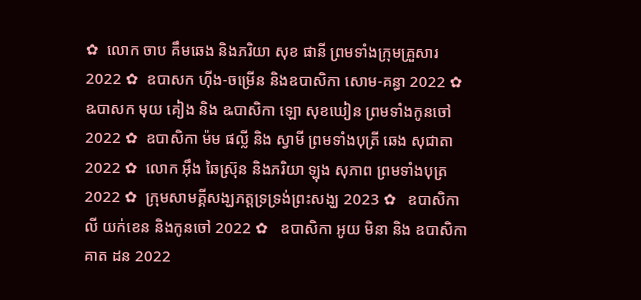✿  លោក ចាប គឹមឆេង និងភរិយា សុខ ផានី ព្រមទាំងក្រុមគ្រួសារ 2022 ✿  ឧបាសក ហ៊ីង-ចម្រើន និងឧបាសិកា សោម-គន្ធា 2022 ✿  ឩបាសក មុយ គៀង និង ឩបាសិកា ឡោ សុខឃៀន ព្រមទាំងកូនចៅ  2022 ✿  ឧបាសិកា ម៉ម ផល្លី និង ស្វាមី ព្រមទាំងបុត្រី ឆេង សុជាតា 2022 ✿  លោក អ៊ឹង ឆៃស្រ៊ុន និងភរិយា ឡុង សុភាព ព្រមទាំងបុត្រ 2022 ✿  ក្រុមសាមគ្គីសង្ឃភត្តទ្រទ្រង់ព្រះសង្ឃ 2023 ✿   ឧបាសិកា លី យក់ខេន និងកូនចៅ 2022 ✿   ឧបាសិកា អូយ មិនា និង ឧបាសិកា គាត ដន 2022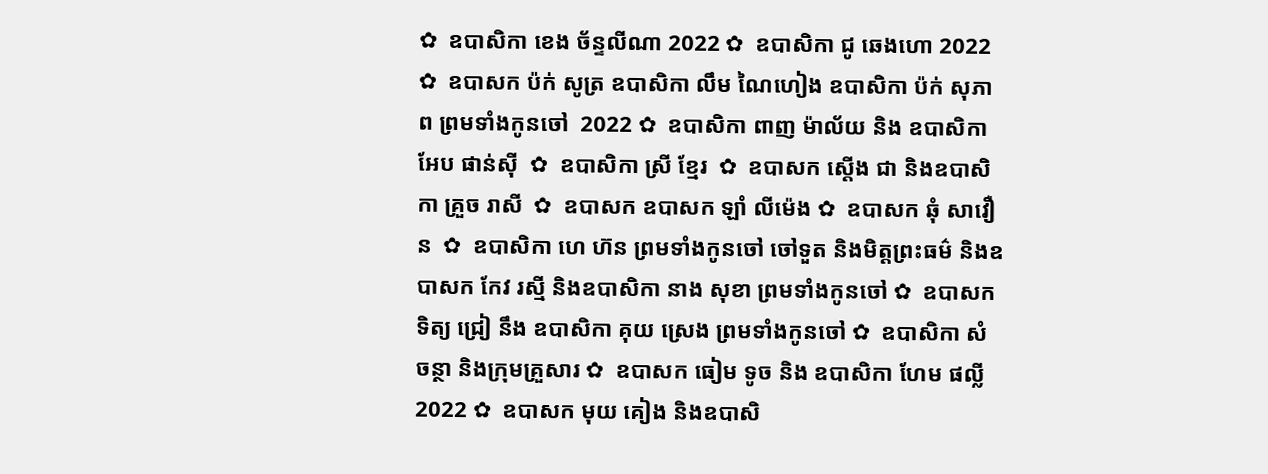✿  ឧបាសិកា ខេង ច័ន្ទលីណា 2022 ✿  ឧបាសិកា ជូ ឆេងហោ 2022 ✿  ឧបាសក ប៉ក់ សូត្រ ឧបាសិកា លឹម ណៃហៀង ឧបាសិកា ប៉ក់ សុភាព ព្រមទាំងកូនចៅ  2022 ✿  ឧបាសិកា ពាញ ម៉ាល័យ និង ឧបាសិកា អែប ផាន់ស៊ី  ✿  ឧបាសិកា ស្រី ខ្មែរ  ✿  ឧបាសក ស្តើង ជា និងឧបាសិកា គ្រួច រាសី  ✿  ឧបាសក ឧបាសក ឡាំ លីម៉េង ✿  ឧបាសក ឆុំ សាវឿន  ✿  ឧបាសិកា ហេ ហ៊ន ព្រមទាំងកូនចៅ ចៅទួត និងមិត្តព្រះធម៌ និងឧបាសក កែវ រស្មី និងឧបាសិកា នាង សុខា ព្រមទាំងកូនចៅ ✿  ឧបាសក ទិត្យ ជ្រៀ នឹង ឧបាសិកា គុយ ស្រេង ព្រមទាំងកូនចៅ ✿  ឧបាសិកា សំ ចន្ថា និងក្រុមគ្រួសារ ✿  ឧបាសក ធៀម ទូច និង ឧបាសិកា ហែម ផល្លី 2022 ✿  ឧបាសក មុយ គៀង និងឧបាសិ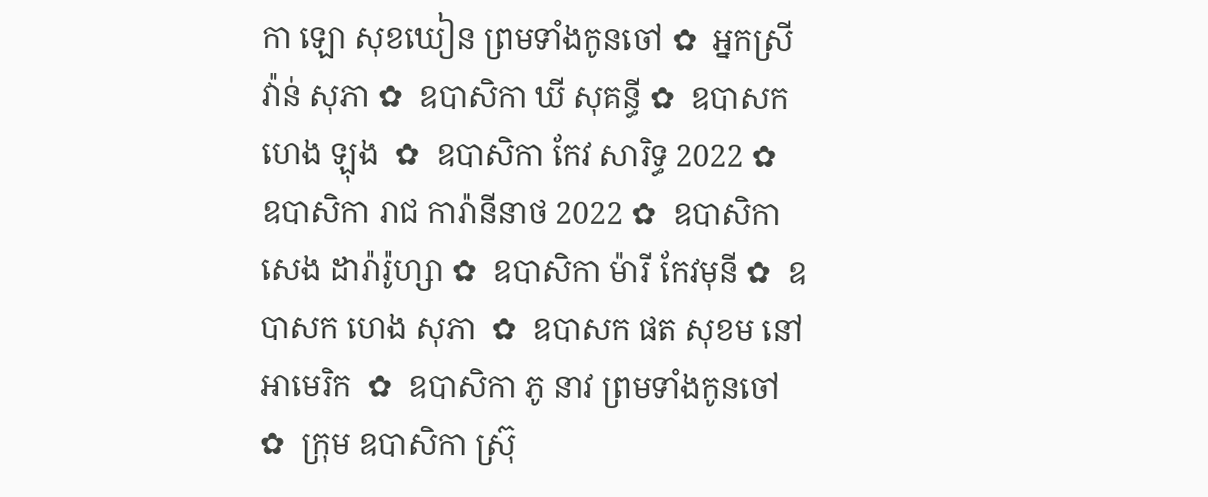កា ឡោ សុខឃៀន ព្រមទាំងកូនចៅ ✿  អ្នកស្រី វ៉ាន់ សុភា ✿  ឧបាសិកា ឃី សុគន្ធី ✿  ឧបាសក ហេង ឡុង  ✿  ឧបាសិកា កែវ សារិទ្ធ 2022 ✿  ឧបាសិកា រាជ ការ៉ានីនាថ 2022 ✿  ឧបាសិកា សេង ដារ៉ារ៉ូហ្សា ✿  ឧបាសិកា ម៉ារី កែវមុនី ✿  ឧបាសក ហេង សុភា  ✿  ឧបាសក ផត សុខម នៅអាមេរិក  ✿  ឧបាសិកា ភូ នាវ ព្រមទាំងកូនចៅ ✿  ក្រុម ឧបាសិកា ស្រ៊ុ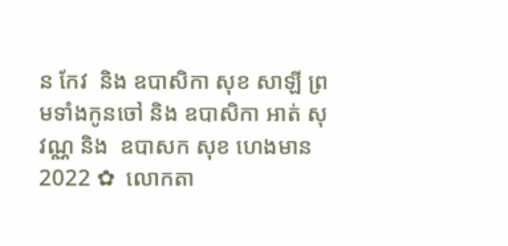ន កែវ  និង ឧបាសិកា សុខ សាឡី ព្រមទាំងកូនចៅ និង ឧបាសិកា អាត់ សុវណ្ណ និង  ឧបាសក សុខ ហេងមាន 2022 ✿  លោកតា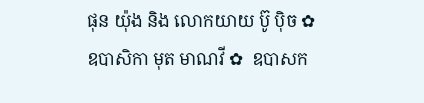ផុន យ៉ុង និង លោកយាយ ប៊ូ ប៉ិច ✿  ឧបាសិកា មុត មាណវី ✿  ឧបាសក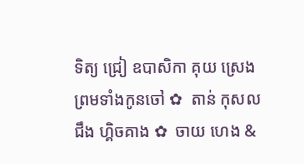ទិត្យ ជ្រៀ ឧបាសិកា គុយ ស្រេង ព្រមទាំងកូនចៅ ✿  តាន់ កុសល  ជឹង ហ្គិចគាង ✿  ចាយ ហេង &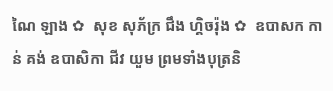ណៃ ឡាង ✿  សុខ សុភ័ក្រ ជឹង ហ្គិចរ៉ុង ✿  ឧបាសក កាន់ គង់ ឧបាសិកា ជីវ យួម ព្រមទាំងបុត្រនិ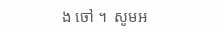ង ចៅ ។  សូមអ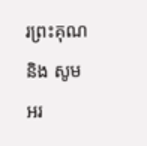រព្រះគុណ និង សូមអរ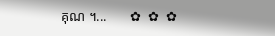គុណ ។...       ✿  ✿  ✿